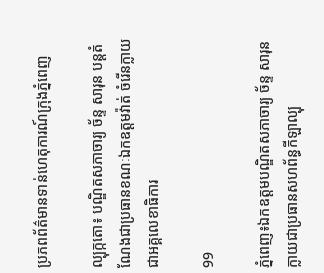ប្រភពព័ត៌មានទាន់ហេតុការណ៍ក្រុងភ្នំពេញ

ល្បុក្កតោ៖ បណ្ឌិតសភាចារ្យ ច័ន្ទ សារុន បន្តតំណែងជាប្រធានខណៈឯកឧត្តមវ៉ាត់ ចំរើនក្លាយជាអគ្គលេខាធិការ

99

ភ្នំពេញ៖ឯកឧត្តមបណ្ឌិតសភាចារ្យ ច័ន្ទ សារុន ក្លាយជាប្រធានសហព័ន្ធកីឡាល្បុ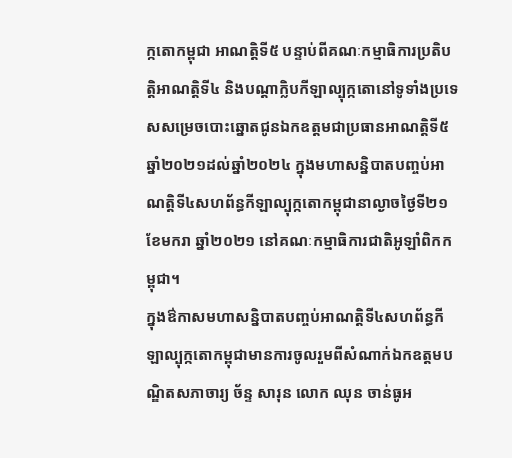ក្កតោកម្ពុជា អាណត្តិទី៥ បន្ទាប់ពីគណៈកម្មាធិការប្រតិបត្តិអាណត្តិទី៤ និងបណ្តាក្លិបកីឡាល្បុក្កតោនៅទូទាំងប្រទេសសម្រេចបោះឆ្នោតជូនឯកឧត្តមជាប្រធានអាណត្តិទី៥ឆ្នាំ២០២១ដល់ឆ្នាំ២០២៤ ក្នុងមហាសន្និបាតបញ្ចប់អាណត្តិទី៤សហព័ន្ធកីឡាល្បុក្កតោកម្ពុជានាល្ងាចថ្ងៃទី២១ ខែមករា ឆ្នាំ២០២១ នៅគណៈកម្មាធិការជាតិអូឡាំពិកកម្ពុជា។
ក្នុងឳកាសមហាសន្និបាតបញ្ចប់អាណត្តិទី៤សហព័ន្ធកីឡាល្បុក្កតោកម្ពុជាមានការចូលរួមពីសំណាក់ឯកឧត្តមបណ្ឌិតសភាចារ្យ ច័ន្ទ សារុន លោក ឈុន ចាន់ធូអ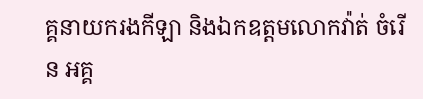គ្គនាយករងកីឡា និងឯកឧត្តមលោកវ៉ាត់ ចំរើន អគ្គ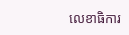លេខាធិការ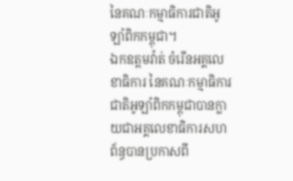នៃគណៈកម្មាធិការជាតិអូឡាំពិកកម្ពុជា។
ឯកឧត្តមវ៉ាត់ ចំរើនអគ្គលេខាធិការ នៃគណៈកម្មាធិការជាតិអូឡាំពិកកម្ពុជាបានក្លាយជាអគ្គលេខាធិការសហព័ន្ធបានប្រកាសពី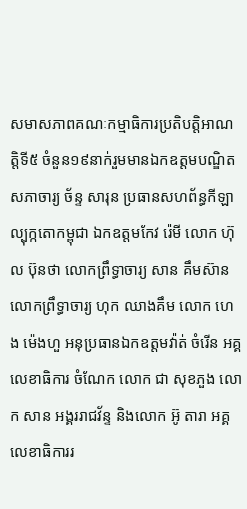សមាសភាពគណៈកម្មាធិការប្រតិបត្តិអាណត្តិទី៥ ចំនួន១៩នាក់រួមមានឯកឧត្តមបណ្ឌិតសភាចារ្យ ច័ន្ទ សារុន ប្រធានសហព័ន្ធកីឡាល្បុក្កតោកម្ពុជា ឯកឧត្តមកែវ រ៉េមី លោក ហ៊ុល ប៊ុនថា លោកព្រឹទ្ធាចារ្យ សាន គឹមស៊ាន លោកព្រឹទ្ធាចារ្យ ហុក ឈាងគឹម លោក ហេង ម៉េងហួ អនុប្រធានឯកឧត្តមវ៉ាត់ ចំរើន អគ្គលេខាធិការ ចំណែក លោក ជា សុខភួង លោក សាន អង្គររាជវ័ន្ទ និងលោក អ៊ូ តារា អគ្គលេខាធិការរ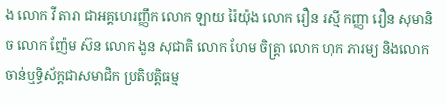ង លោក វី តារា ជាអគ្គហេរញ្ញឹក លោក ឡាយ រ៉ៃយ៉ុង លោក រឿន រស្មី កញ្ញា រឿន សុមានិច លោក ញ៉ែម ស៊ន លោក ងួន សុជាតិ លោក ហែម ចិត្រ្តា លោក ហុក ភារម្យ និងលោក ចាន់ឬទិ្ធស័ក្តជាសមាជិក ប្រតិបត្តិធម្ម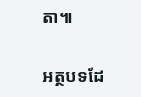តា៕

អត្ថបទដែ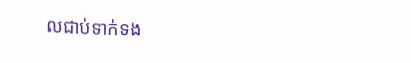លជាប់ទាក់ទង